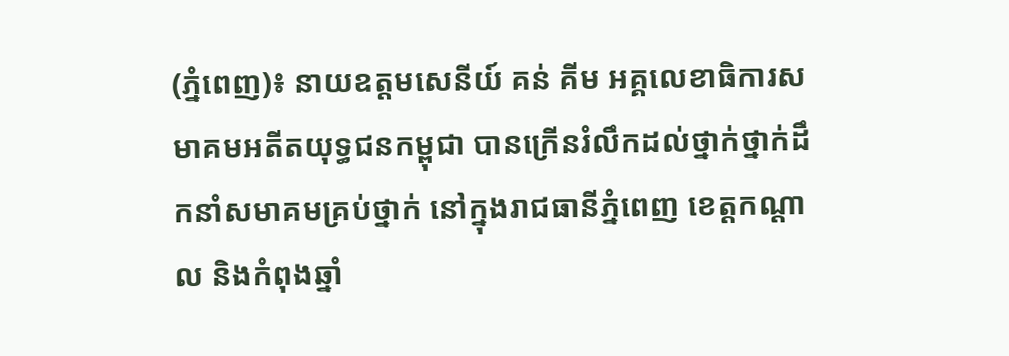(ភ្នំពេញ)៖ នាយឧត្តមសេនីយ៍ គន់ គីម អគ្គលេខាធិការសមាគមអតីតយុទ្ធជនកម្ពុជា បានក្រើនរំលឹកដល់ថ្នាក់ថ្នាក់ដឹកនាំសមាគមគ្រប់ថ្នាក់ នៅក្នុងរាជធានីភ្នំពេញ ខេត្តកណ្តាល និងកំពុងឆ្នាំ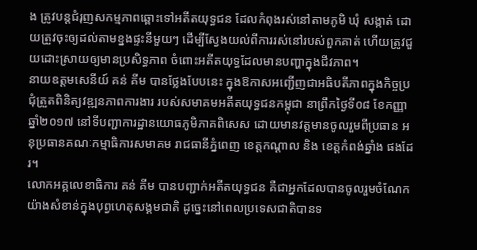ង ត្រូវបន្តជំរុញសកម្មភាពឆ្ពោះទៅអតីតយុទ្ធជន ដែលកំពុងរស់នៅតាមភូមិ ឃុំ សង្កាត់ ដោយត្រួវចុះឲ្យដល់តាមខ្នងផ្ទះនីមួយៗ ដើម្បីស្វែងយល់ពីការរស់នៅរបស់ពួកគាត់ ហើយត្រូវជួយដោះស្រាយឲ្យមានប្រសិទ្ធភាព ចំពោះអតីតយុទ្ធដែលមានបញ្ហាក្នុងជីវភាព។
នាយឧត្តមសេនីយ៍ គន់ គីម បានថ្លែងបែបនេះ ក្នុងឱកាសអញ្ជើញជាអធិបតីភាពក្នុងកិច្ចប្រជុំត្រួតពិនិត្យវឌ្ឍនភាពការងារ របស់សមាគមអតីតយុទ្ធជនកម្ពុជា នាព្រឹកថ្ងៃទី០៨ ខែកញ្ញា ឆ្នាំ២០១៧ នៅទីបញ្ជាការដ្ឋានយោធភូមិភាគពិសេស ដោយមានវត្តមានចូលរួមពីប្រធាន អនុប្រធានគណៈកម្មាធិការសមាគម រាជធានីភ្នំពេញ ខេត្តកណ្តាល និង ខេត្តកំពង់ឆ្នាំង ផងដែរ។
លោកអគ្គលេខាធិការ គន់ គីម បានបញ្ជាក់អតីតយុទ្ធជន គឺជាអ្នកដែលបានចូលរួមចំណែកយ៉ាងសំខាន់ក្នុងបុព្វហេតុសង្គមជាតិ ដូច្នេះនៅពេលប្រទេសជាតិបានទ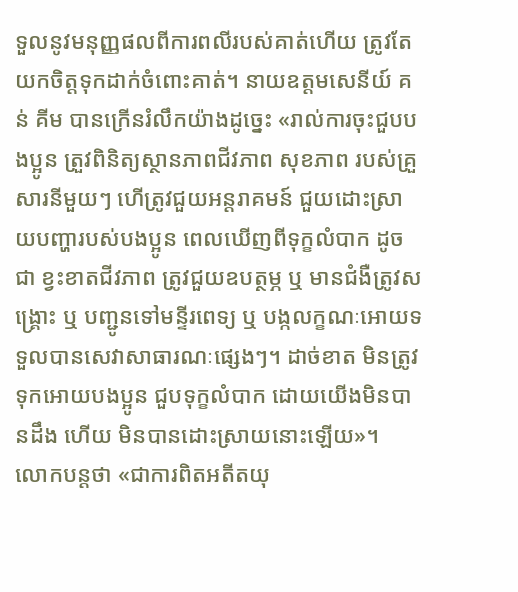ទួលនូវមនុញ្ញផលពីការពលីរបស់គាត់ហើយ ត្រូវតែយកចិត្តទុកដាក់ចំពោះគាត់។ នាយឧត្តមសេនីយ៍ គន់ គីម បានក្រើនរំលឹកយ៉ាងដូច្នេះ «រាល់ការចុះជួបបងប្អូន ត្រួវពិនិត្យស្ថានភាពជីវភាព សុខភាព របស់គ្រួសារនីមួយៗ ហើត្រូវជួយអន្តរាគមន៍ ជួយដោះស្រាយបញ្ហារបស់បងប្អូន ពេលឃើញពីទុក្ខលំបាក ដូចជា ខ្វះខាតជីវភាព ត្រូវជួយឧបត្ថម្ភ ឬ មានជំងឺត្រូវសង្គ្រោះ ឬ បញ្ជូនទៅមន្ទីរពេទ្យ ឬ បង្កលក្ខណៈអោយទទួលបានសេវាសាធារណៈផ្សេងៗ។ ដាច់ខាត មិនត្រូវទុកអោយបងប្អូន ជួបទុក្ខលំបាក ដោយយើងមិនបានដឹង ហើយ មិនបានដោះស្រាយនោះឡើយ»។
លោកបន្តថា «ជាការពិតអតីតយុ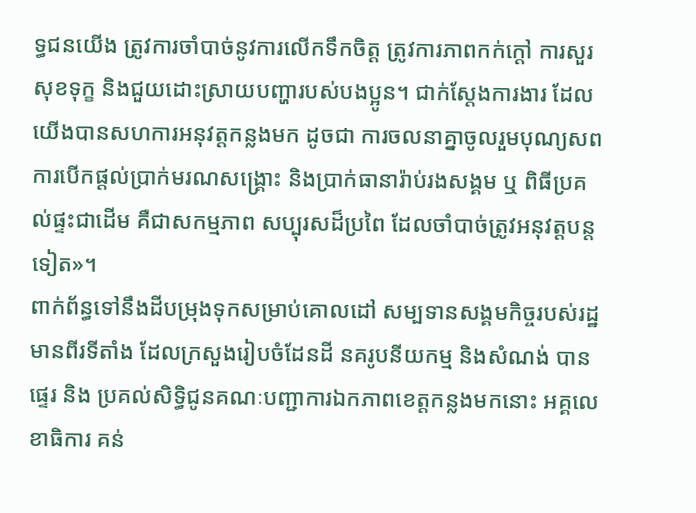ទ្ធជនយើង ត្រូវការចាំបាច់នូវការលើកទឹកចិត្ត ត្រូវការភាពកក់ក្តៅ ការសួរសុខទុក្ខ និងជួយដោះស្រាយបញ្ហារបស់បងប្អូន។ ជាក់ស្តែងការងារ ដែលយើងបានសហការអនុវត្តកន្លងមក ដូចជា ការចលនាគ្នាចូលរួមបុណ្យសព ការបើកផ្តល់ប្រាក់មរណសង្គ្រោះ និងប្រាក់ធានារ៉ាប់រងសង្គម ឬ ពិធីប្រគល់ផ្ទះជាដើម គឺជាសកម្មភាព សប្បុរសដ៏ប្រពៃ ដែលចាំបាច់ត្រូវអនុវត្តបន្តទៀត»។
ពាក់ព័ន្ធទៅនឹងដីបម្រុងទុកសម្រាប់គោលដៅ សម្បទានសង្គមកិច្ចរបស់រដ្ឋ មានពីរទីតាំង ដែលក្រសួងរៀបចំដែនដី នគរូបនីយកម្ម និងសំណង់ បានផ្ទេរ និង ប្រគល់សិទ្ធិជូនគណៈបញ្ជាការឯកភាពខេត្តកន្លងមកនោះ អគ្គលេខាធិការ គន់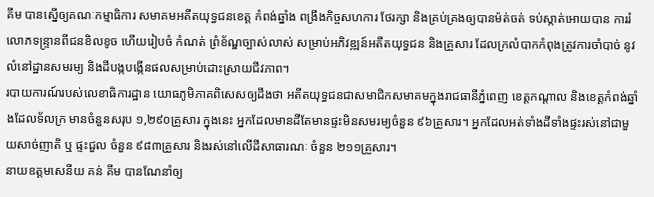គីម បានស្នើឲ្យគណៈកម្មាធិការ សមាគមអតីតយុទ្ធជនខេត្ត កំពង់ឆ្នាំង ពង្រឹងកិច្ចសហការ ថែរក្សា និងគ្រប់គ្រងឲ្យបានម៉ត់ចត់ ទប់ស្កាត់អោយបាន ការរំលោភទន្ទ្រានពីជនខិលខូច ហើយរៀបចំ កំណត់ ព្រំខ័ណ្ឌច្បាស់លាស់ សម្រាប់អភិវឌ្ឍន៍អតីតយុទ្ធជន និងគ្រួសារ ដែលក្រលំបាកកំពុងត្រូវការចាំបាច់ នូវលំនៅដ្ឋានសមរម្យ និងដីបង្កបង្កើនផលសម្រាប់ដោះស្រាយជីវភាព។
របាយការណ៍របស់លេខាធិការដ្ឋាន យោធភូមិភាគពិសេសឲ្យដឹងថា អតីតយុទ្ធជនជាសមាជិកសមាគមក្នុងរាជធានីភ្នំពេញ ខេត្តកណ្តាល និងខេត្តកំពង់ឆ្នាំងដែលទ័លក្រ មានចំនួនសរុប ១,២៩០គ្រួសារ ក្នុងនេះ អ្នកដែលមានដីតែមានផ្ទះមិនសមរម្យចំនួន ៩៦គ្រួសារ។ អ្នកដែលអត់ទាំងដីទាំងផ្ទះរស់នៅជាមួយសាច់ញាតិ ឬ ផ្ទះជួល ចំនួន ៩៨៣គ្រួសារ និងរស់នៅលើដីសាធារណៈ ចំនួន ២១១គ្រួសារ។
នាយឧត្តមសេនីយ គន់ គីម បានណែនាំឲ្យ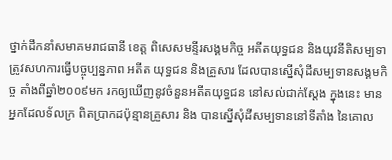ថ្នាក់ដឹកនាំសមាគមរាជធានី ខេត្ត ពិសេសមន្ទីរសង្គមកិច្ច អតីតយុទ្ធជន និងយុវនីតិសម្បទា ត្រូវសហការធ្វើបច្ចុប្បន្នភាព អតីត យុទ្ធជន និងគ្រួសារ ដែលបានស្នើសុំដីសម្បទានសង្គមកិច្ច តាំងពីឆ្នាំ២០០៩មក រកឲ្យឃើញនូវចំនួនអតីតយុទ្ធជន នៅសល់ជាក់ស្តែង ក្នុងនេះ មានអ្នកដែលទ័លក្រ ពិតប្រាកដប៉ុន្មានគ្រួសារ និង បានស្នើសុំដីសម្បទាននៅទីតាំង នៃគោល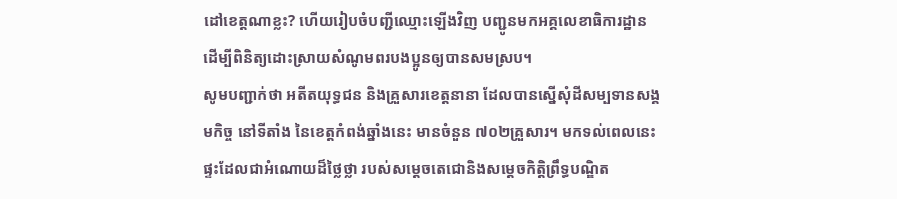ដៅខេត្តណាខ្លះ? ហើយរៀបចំបញ្ជីឈ្មោះឡើងវិញ បញ្ជូនមកអគ្គលេខាធិការដ្ឋាន ដើម្បីពិនិត្យដោះស្រាយសំណូមពរបងប្អូនឲ្យបានសមស្រប។
សូមបញ្ជាក់ថា អតីតយុទ្ធជន និងគ្រួសារខេត្តនានា ដែលបានស្នើសុំដីសម្បទានសង្គមកិច្ច នៅទីតាំង នៃខេត្តកំពង់ឆ្នាំងនេះ មានចំនួន ៧០២គ្រួសារ។ មកទល់ពេលនេះ ផ្ទះដែលជាអំណោយដ៏ថ្លៃថ្លា របស់សម្តេចតេជោនិងសម្តេចកិត្តិព្រឹទ្ធបណ្ឌិត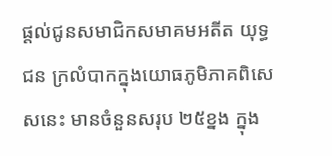ផ្តល់ជូនសមាជិកសមាគមអតីត យុទ្ធជន ក្រលំបាកក្នុងយោធភូមិភាគពិសេសនេះ មានចំនួនសរុប ២៥ខ្នង ក្នុង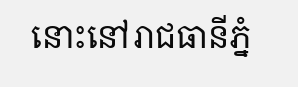នោះនៅរាជធានីភ្នំ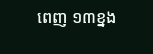ពេញ ១៣ខ្នង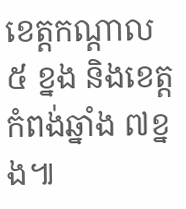ខេត្តកណ្តាល ៥ ខ្នង និងខេត្តកំពង់ឆ្នាំង ៧ខ្នង៕